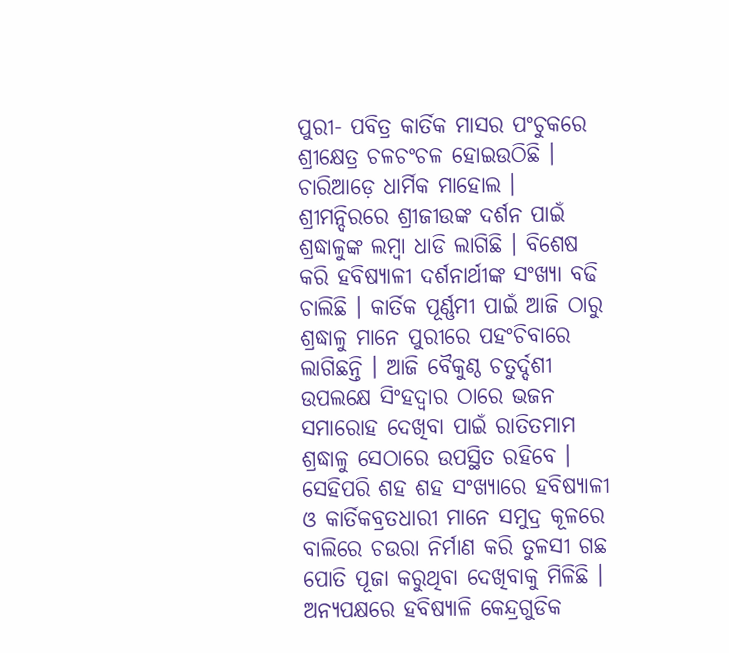ପୁରୀ- ପବିତ୍ର କାର୍ତିକ ମାସର ପଂଚୁକରେ ଶ୍ରୀକ୍ଷେତ୍ର ଚଳଚଂଚଳ ହୋଇଉଠିଛି । ଚାରିଆଡ଼େ ଧାର୍ମିକ ମାହୋଲ । ଶ୍ରୀମନ୍ଦିରରେ ଶ୍ରୀଜୀଉଙ୍କ ଦର୍ଶନ ପାଇଁ ଶ୍ରଦ୍ଧାଳୁଙ୍କ ଲମ୍ବା ଧାଡି ଲାଗିଛି । ବିଶେଷ କରି ହବିଷ୍ୟାଳୀ ଦର୍ଶନାର୍ଥୀଙ୍କ ସଂଖ୍ୟା ବଢି ଚାଲିଛି । କାର୍ତିକ ପୂର୍ଣ୍ଣମୀ ପାଇଁ ଆଜି ଠାରୁ ଶ୍ରଦ୍ଧାଳୁ ମାନେ ପୁରୀରେ ପହଂଚିବାରେ ଲାଗିଛନ୍ତି । ଆଜି ବୈକୁଣ୍ଠ ଚତୁର୍ଦ୍ଦଶୀ ଉପଲକ୍ଷେ ସିଂହଦ୍ଵାର ଠାରେ ଭଜନ ସମାରୋହ ଦେଖିବା ପାଇଁ ରାତିତମାମ ଶ୍ରଦ୍ଧାଳୁ ସେଠାରେ ଉପସ୍ଥିତ ରହିବେ । ସେହିପରି ଶହ ଶହ ସଂଖ୍ୟାରେ ହବିଷ୍ୟାଳୀ ଓ କାର୍ତିକବ୍ରତଧାରୀ ମାନେ ସମୁଦ୍ର କୂଳରେ ବାଲିରେ ଚଉରା ନିର୍ମାଣ କରି ତୁଳସୀ ଗଛ ପୋତି ପୂଜା କରୁଥିବା ଦେଖିବାକୁ ମିଳିଛି । ଅନ୍ୟପକ୍ଷରେ ହବିଷ୍ୟାଳି କେନ୍ଦ୍ରଗୁଡିକ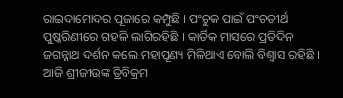ରାଇଦାମୋଦର ପୂଜାରେ କମ୍ପୁଛି । ପଂଚୁକ ପାଇଁ ପଂଚତୀର୍ଥ ପୁଷ୍କରିଣୀରେ ଗହଳି ଲାଗିରହିଛି । କାର୍ତିକ ମାସରେ ପ୍ରତିଦିନ ଜଗନ୍ନାଥ ଦର୍ଶନ କଲେ ମହାପୂଣ୍ୟ ମିଳିଥାଏ ବୋଲି ବିଶ୍ଵାସ ରହିଛି । ଆଜି ଶ୍ରୀଜୀଉଙ୍କ ତ୍ରିବିକ୍ରମ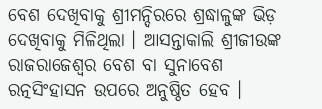ବେଶ ଦେଖିବାକୁ ଶ୍ରୀମନ୍ଦିରରେ ଶ୍ରଦ୍ଧାଳୁଙ୍କ ଭିଡ଼ ଦେଖିବାକୁ ମିଳିଥିଲା । ଆସନ୍ତାକାଲି ଶ୍ରୀଜୀଉଙ୍କ ରାଜରାଜେଶ୍ଵର ବେଶ ବା ସୁନାବେଶ ରତ୍ନସିଂହାସନ ଉପରେ ଅନୁଷ୍ଠିତ ହେବ ।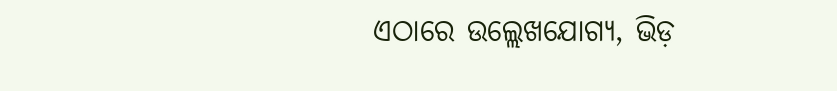ଏଠାରେ ଉଲ୍ଲେଖଯୋଗ୍ୟ, ଭିଡ଼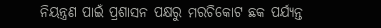ନିୟନ୍ତ୍ରଣ ପାଇଁ ପ୍ରଶାସନ ପକ୍ଷରୁ ମରଚିକୋଟ ଛକ ପର୍ଯ୍ୟନ୍ତ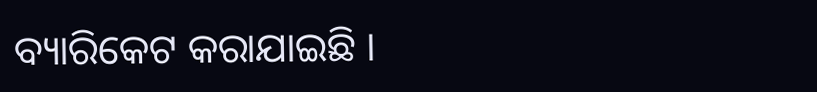ବ୍ୟାରିକେଟ କରାଯାଇଛି ।